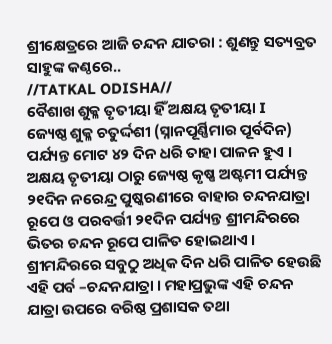ଶ୍ରୀକ୍ଷେତ୍ରରେ ଆଜି ଚନ୍ଦନ ଯାତରା : ଶୁଣନ୍ତୁ ସତ୍ୟବ୍ରତ ସାହୁଙ୍କ କଣ୍ଠରେ..
//TATKAL ODISHA//
ବୈଶାଖ ଶୁକ୍ଳ ତୃତୀୟା ହିଁ ଅକ୍ଷୟ ତୃତୀୟା I
ଜ୍ୟେଷ୍ଠ ଶୁକ୍ଳ ଚତୁର୍ଦ୍ଦଶୀ (ସ୍ନାନପୂର୍ଣ୍ଣିମାର ପୂର୍ବଦିନ) ପର୍ଯ୍ୟନ୍ତ ମୋଟ ୪୨ ଦିନ ଧରି ତାହା ପାଳନ ହୁଏ । ଅକ୍ଷୟ ତୃତୀୟା ଠାରୁ ଜ୍ୟେଷ୍ଠ କୃଷ୍ଣ ଅଷ୍ଟମୀ ପର୍ଯ୍ୟନ୍ତ ୨୧ଦିନ ନରେନ୍ଦ୍ର ପୁଷ୍କରଣୀରେ ବାହାର ଚନ୍ଦନଯାତ୍ରା ରୂପେ ଓ ପରବର୍ତ୍ତୀ ୨୧ଦିନ ପର୍ଯ୍ୟନ୍ତ ଶ୍ରୀମନ୍ଦିରରେ ଭିତର ଚନ୍ଦନ ରୂପେ ପାଳିତ ହୋଇଥାଏ ।
ଶ୍ରୀମନ୍ଦିରରେ ସବୁଠୁ ଅଧିକ ଦିନ ଧରି ପାଳିତ ହେଉଛି ଏହି ପର୍ବ –ଚନ୍ଦନଯାତ୍ରା । ମହାପ୍ରଭୁଙ୍କ ଏହି ଚନ୍ଦନ ଯାତ୍ରା ଉପରେ ବରିଷ୍ଠ ପ୍ରଶାସକ ତଥା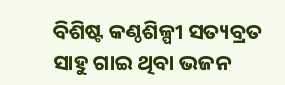ବିଶିଷ୍ଟ କଣ୍ଠଶିଳ୍ପୀ ସତ୍ୟବ୍ରତ ସାହୁ ଗାଇ ଥିବା ଭଜନ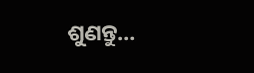ଶୁଣନ୍ତୁ…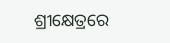ଶ୍ରୀକ୍ଷେତ୍ରରେ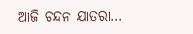ଆଜି ଚନ୍ଦନ ଯାତରା…